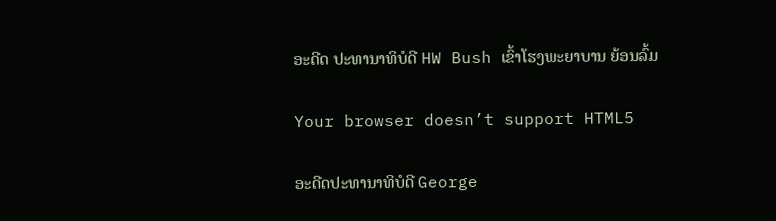ອະດີດ ປະທານາທິບໍດີ HW Bush ເຂົ້າໂຮງພະຍາບານ ຍ້ອນລົ້ມ

Your browser doesn’t support HTML5

ອະດີດປະທານາທິບໍດີ George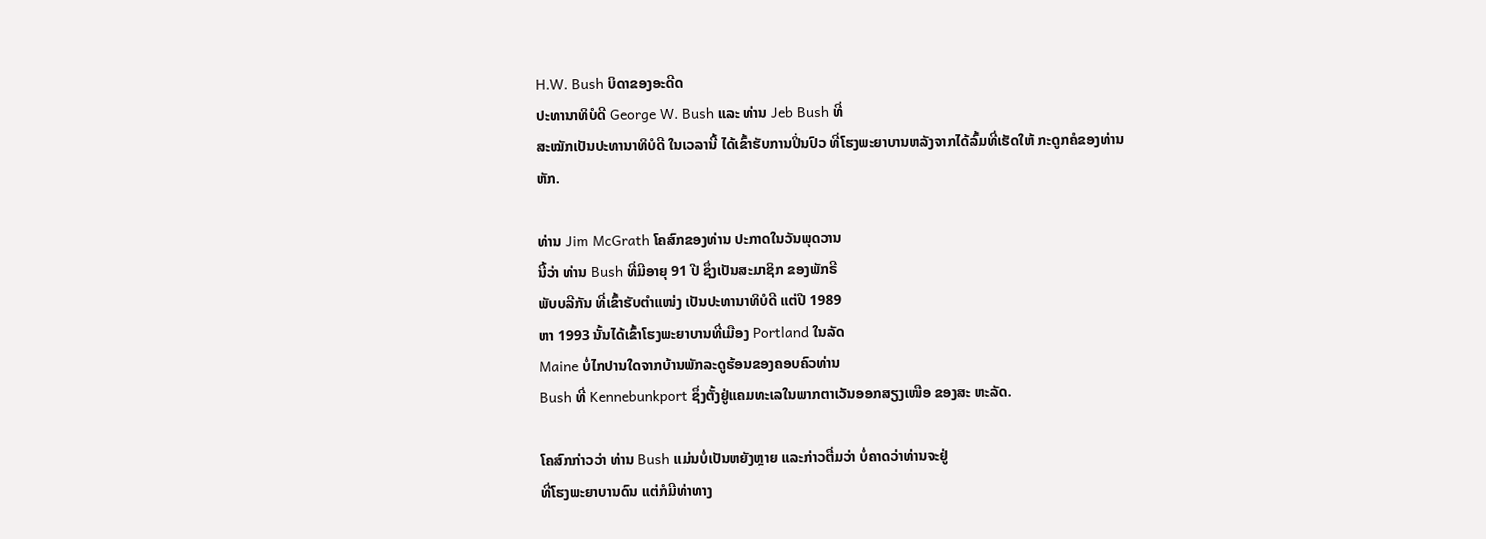H.W. Bush ບິດາຂອງອະດີດ
ປະທານາທິບໍດີ George W. Bush ແລະ ທ່ານ Jeb Bush ທີ່
ສະໝັກເປັນປະທານາທິບໍດີ ໃນເວລານີ້ ໄດ້ເຂົ້າຮັບການປິ່ນປົວ ທີ່ໂຮງພະຍາບານຫລັງຈາກໄດ້ລົ້ມທີ່ເຮັດໃຫ້ ກະດູກຄໍຂອງທ່ານ
ຫັກ.

ທ່ານ Jim McGrath ໂຄສົກຂອງທ່ານ ປະກາດໃນວັນພຸດວານ
ນີ້ວ່າ ທ່ານ Bush ທີ່ມີອາຍຸ 91 ປີ ຊຶ່ງເປັນສະມາຊິກ ຂອງພັກຣີ
ພັບບລີກັນ ທີ່ເຂົ້າຮັບຕຳແໜ່ງ ເປັນປະທານາທິບໍດີ ແຕ່ປີ 1989
ຫາ 1993 ນັ້ນໄດ້ເຂົ້າໂຮງພະຍາບານທີ່ເມືອງ Portland ໃນລັດ
Maine ບໍ່ໄກປານໃດຈາກບ້ານພັກລະດູຮ້ອນຂອງຄອບຄົວທ່ານ
Bush ທີ່ Kennebunkport ຊຶ່ງຕັ້ງຢູ່ແຄມທະເລໃນພາກຕາເວັນອອກສຽງເໜືອ ຂອງສະ ຫະລັດ.

ໂຄສົກກ່າວວ່າ ທ່ານ Bush ແມ່ນບໍ່ເປັນຫຍັງຫຼາຍ ແລະກ່າວຕື່ມວ່າ ບໍ່ຄາດວ່າທ່ານຈະຢູ່
ທີ່ໂຮງພະຍາບານດົນ ແຕ່ກໍມີທ່າທາງ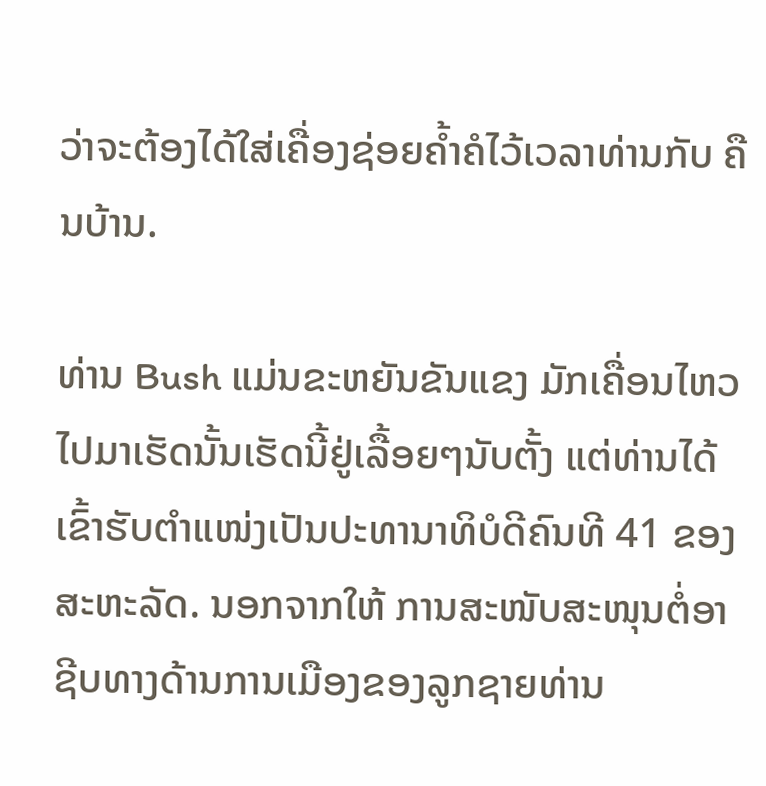ວ່າຈະຕ້ອງໄດ້ໃສ່ເຄື່ອງຊ່ອຍຄ້ຳຄໍໄວ້ເວລາທ່ານກັບ ຄືນບ້ານ.

ທ່ານ Bush ແມ່ນຂະຫຍັນຂັນແຂງ ມັກເຄື່ອນໄຫວໄປມາເຮັດນັ້ນເຮັດນີ້ຢູ່ເລື້ອຍໆນັບຕັ້ງ ແຕ່ທ່ານໄດ້ເຂົ້າຮັບຕຳແໜ່ງເປັນປະທານາທິບໍດີຄົນທີ 41 ຂອງສະຫະລັດ. ນອກຈາກໃຫ້ ການສະໜັບສະໜຸນຕໍ່ອາຊີບທາງດ້ານການເມືອງຂອງລູກຊາຍທ່ານ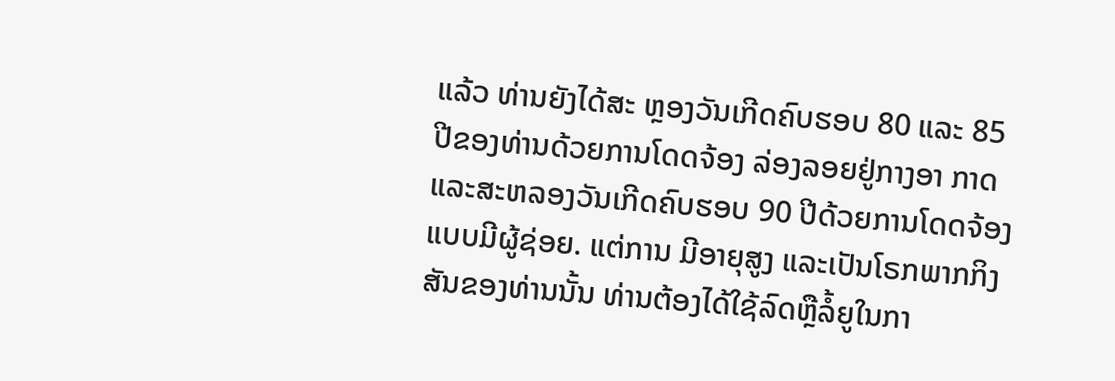ແລ້ວ ທ່ານຍັງໄດ້ສະ ຫຼອງວັນເກີດຄົບຮອບ 80 ແລະ 85 ປີຂອງທ່ານດ້ວຍການໂດດຈ້ອງ ລ່ອງລອຍຢູ່ກາງອາ ກາດແລະສະຫລອງວັນເກີດຄົບຮອບ 90 ປີດ້ວຍການໂດດຈ້ອງແບບມີຜູ້ຊ່ອຍ. ແຕ່ການ ມີອາຍຸສູງ ແລະເປັນໂຣກພາກກິງສັນຂອງທ່ານນັ້ນ ທ່ານຕ້ອງໄດ້ໃຊ້ລົດຫຼືລໍ້ຍູໃນກາ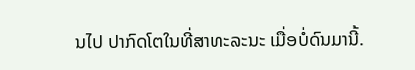ນໄປ ປາກົດໂຕໃນທີ່ສາທະລະນະ ເມື່ອບໍ່ດົນມານີ້.